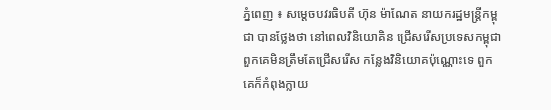ភ្នំពេញ ៖ សម្តេចបវរធិបតី ហ៊ុន ម៉ាណែត នាយករដ្ឋមន្ត្រីកម្ពុជា បានថ្លែងថា នៅពេលវិនិយោគិន ជ្រើសរើសប្រទេសកម្ពុជា ពួកគេមិនត្រឹមតែជ្រើសរើស កន្លែងវិនិយោគប៉ុណ្ណោះទេ ពួកគេក៏កំពុងក្លាយ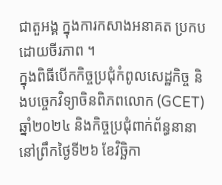ជាតួអង្គ ក្នុងការកសាងអនាគត ប្រកបដោយចីរភាព ។
ក្នុងពិធីបើកកិច្ចប្រជុំកំពូលសេដ្ឋកិច្ច និងបច្ចេកវិទ្យាចិនពិភពលោក (GCET) ឆ្នាំ២០២៤ និងកិច្ចប្រជុំពាក់ព័ន្ធនានា នៅព្រឹកថ្ងៃទី២៦ ខែវិច្ឆិកា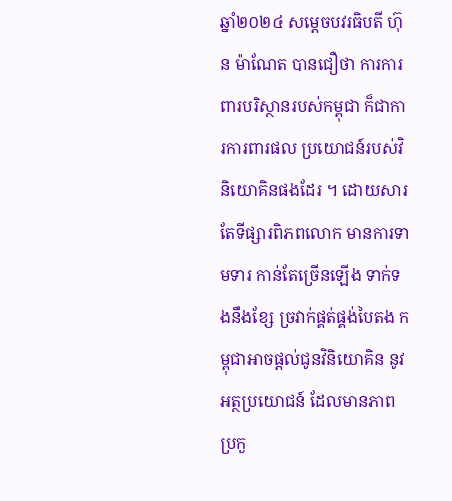ឆ្នាំ២០២៤ សម្តេចបវរធិបតី ហ៊ុន ម៉ាណែត បានជឿថា ការការពារបរិស្ថានរបស់កម្ពុជា ក៏ជាការការពារផល ប្រយោជន៍របស់វិនិយោគិនផងដែរ ។ ដោយសារតែទីផ្សារពិភពលោក មានការទាមទារ កាន់តែច្រើនឡើង ទាក់ទងនឹងខ្សែ ច្រវាក់ផ្គត់ផ្គង់បៃតង កម្ពុជាអាចផ្តល់ជូនវិនិយោគិន នូវអត្ថប្រយោជន៍ ដែលមានភាពប្រកួ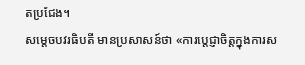តប្រជែង។
សម្តេចបវរធិបតី មានប្រសាសន៍ថា «ការប្តេជ្ញាចិត្តក្នុងការស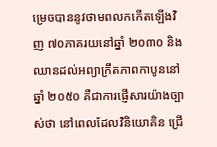ម្រេចបាននូវថាមពលកកើតឡើងវិញ ៧០ភាគរយនៅឆ្នាំ ២០៣០ និង ឈានដល់អព្យាក្រឹតភាពកាបូននៅឆ្នាំ ២០៥០ គឺជាការផ្ញើសារយ៉ាងច្បាស់ថា នៅពេលដែលវិនិយោគិន ជ្រើ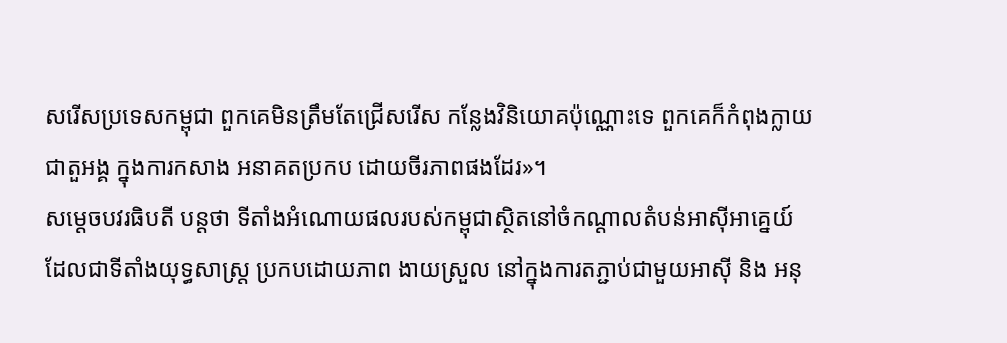សរើសប្រទេសកម្ពុជា ពួកគេមិនត្រឹមតែជ្រើសរើស កន្លែងវិនិយោគប៉ុណ្ណោះទេ ពួកគេក៏កំពុងក្លាយជាតួអង្គ ក្នុងការកសាង អនាគតប្រកប ដោយចីរភាពផងដែរ»។
សម្តេចបវរធិបតី បន្ដថា ទីតាំងអំណោយផលរបស់កម្ពុជាស្ថិតនៅចំកណ្តាលតំបន់អាស៊ីអាគ្នេយ៍ ដែលជាទីតាំងយុទ្ធសាស្ត្រ ប្រកបដោយភាព ងាយស្រួល នៅក្នុងការតភ្ជាប់ជាមួយអាស៊ី និង អនុ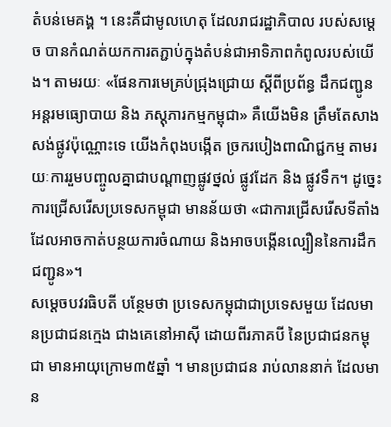តំបន់មេគង្គ ។ នេះគឺជាមូលហេតុ ដែលរាជរដ្ឋាភិបាល របស់សម្តេច បានកំណត់យកការតភ្ជាប់ក្នុងតំបន់ជាអាទិភាពកំពូលរបស់យើង។ តាមរយៈ «ផែនការមេគ្រប់ជ្រុងជ្រោយ ស្ដីពីប្រព័ន្ធ ដឹកជញ្ជូន អន្តរមធ្យោបាយ និង ភស្តុភារកម្មកម្ពុជា» គឺយើងមិន ត្រឹមតែសាង សង់ផ្លូវប៉ុណ្ណោះទេ យើងកំពុងបង្កើត ច្រករបៀងពាណិជ្ជកម្ម តាមរយៈការរួមបញ្ចូលគ្នាជាបណ្តាញផ្លូវថ្នល់ ផ្លូវដែក និង ផ្លូវទឹក។ ដូច្នេះការជ្រើសរើសប្រទេសកម្ពុជា មានន័យថា «ជាការជ្រើសរើសទីតាំង ដែលអាចកាត់បន្ថយការចំណាយ និងអាចបង្កើនល្បឿននៃការដឹកជញ្ជូន»។
សម្តេចបវរធិបតី បន្ថែមថា ប្រទេសកម្ពុជាជាប្រទេសមួយ ដែលមានប្រជាជនក្មេង ជាងគេនៅអាស៊ី ដោយពីរភាគបី នៃប្រជាជនកម្ពុជា មានអាយុក្រោម៣៥ឆ្នាំ ។ មានប្រជាជន រាប់លាននាក់ ដែលមាន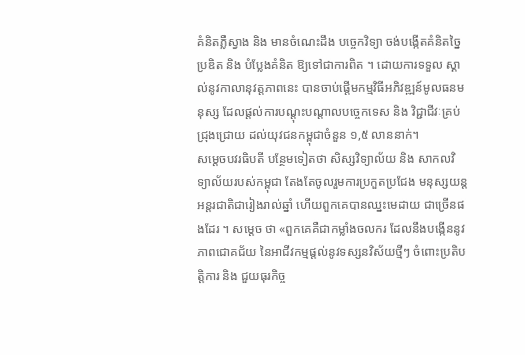គំនិតភ្លឺស្វាង និង មានចំណេះដឹង បច្ចេកវិទ្យា ចង់បង្កើតគំនិតច្នៃប្រឌិត និង បំប្លែងគំនិត ឱ្យទៅជាការពិត ។ ដោយការទទួល ស្គាល់នូវកាលានុវត្តភាពនេះ បានចាប់ផ្តើមកម្មវិធីអភិវឌ្ឍន៍មូលធនមនុស្ស ដែលផ្តល់ការបណ្តុះបណ្តាលបច្ចេកទេស និង វិជ្ជាជីវៈគ្រប់ជ្រុងជ្រោយ ដល់យុវជនកម្ពុជាចំនួន ១,៥ លាននាក់។
សម្តេចបវរធិបតី បន្ថែមទៀតថា សិស្សវិទ្យាល័យ និង សាកលវិទ្យាល័យរបស់កម្ពុជា តែងតែចូលរួមការប្រកួតប្រជែង មនុស្សយន្តអន្តរជាតិជារៀងរាល់ឆ្នាំ ហើយពួកគេបានឈ្នះមេដាយ ជាច្រើនផងដែរ ។ សម្ដេច ថា «ពួកគេគឺជាកម្លាំងចលករ ដែលនឹងបង្កើននូវភាពជោគជ័យ នៃអាជីវកម្មផ្តល់នូវទស្សនវិស័យថ្មីៗ ចំពោះប្រតិបត្តិការ និង ជួយធុរកិច្ច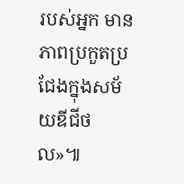របស់អ្នក មានភាពប្រកួតប្រជែងក្នុងសម័យឌីជីថល»៕